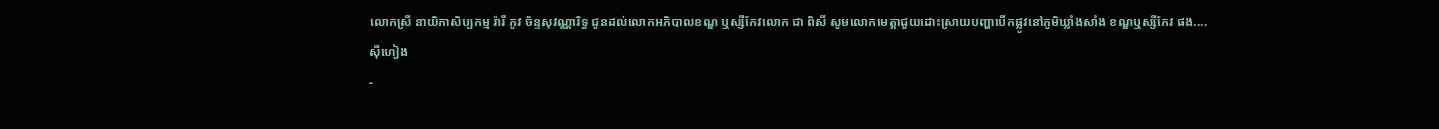លោកស្រី នាយិកាសិប្បកម្ម រ៉ារី កូវ ច័ន្ទសុវណ្ណារិទ្ធ ជូនដល់លោកអភិបាលខណ្ឌ ឬស្សីកែវលោក ជា ពិសី សូមលោកមេត្តាជួយដោះស្រាយបញ្ហាបើកផ្លូវនៅភូមិឃ្លាំងសាំង ខណ្ឌឬស្សីកែវ ផង....
ស៊ីហៀង
-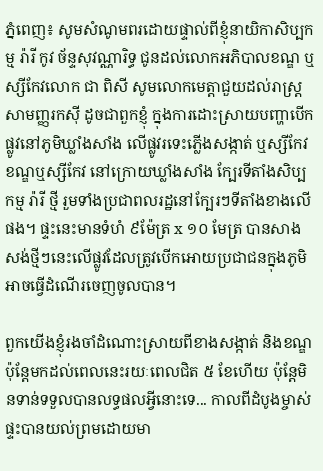ភ្នំពេញ៖ សូមសំណូមពរដោយផ្ទាល់ពីខ្ញុំនាយិកាសិប្បកម្ម រ៉ារី កូវ ច័ន្ទសុវណ្ណារិទ្ធ ជូនដល់លោកអភិបាលខណ្ឌ ឬស្សីកែវលោក ជា ពិសី សូមលោកមេត្តាជួយដល់រាស្រ្តសាមញ្ញរកស៊ី ដូចជាពួកខ្ញុំ ក្នុងការដោះស្រាយបញ្ហាបើកផ្លូវនៅភូមិឃ្លាំងសាំង លើផ្លូវរទេះភ្លើងសង្កាត់ ឬស្សីកែវ ខណ្ឌឬស្សីកែវ នៅក្រោយឃ្លាំងសាំង ក្បែរទីតាំងសិប្បកម្ម រ៉ារី ថ្មី រួមទាំងប្រជាពលរដ្ឋនៅក្បែរៗទីតាំងខាងលើផង។ ផ្ទះនេះមានទំហំ ៩ម៉ែត្រ x ១០ មែត្រ បានសាងសង់ថ្មីៗនេះលើផ្លូវដែលត្រូវបើកអោយប្រជាជនក្នុងភូមិអាចធ្វើដំណើរចេញចូលបាន។

ពួកយើងខ្ញុំរងចាំដំណោះស្រាយពីខាងសង្កាត់ និងខណ្ឌ ប៉ុន្តែមកដល់ពេលនេះរយៈពេលជិត ៥ ខែហើយ ប៉ុន្តែមិនទាន់ទទួលបានលទ្ធផលអ្វីនោះទេ... កាលពីដំបូងម្ចាស់ផ្ទះបានយល់ព្រមដោយមា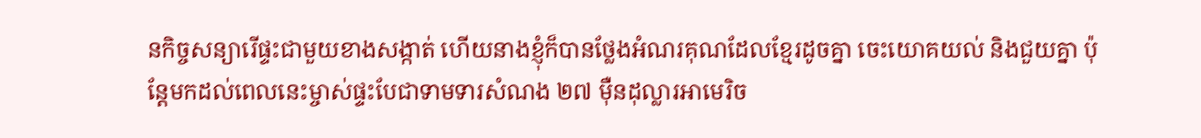នកិច្ចសន្យារើផ្ទះជាមួយខាងសង្កាត់ ហើយនាងខ្ញុំក៏បានថ្លែងអំណរគុណដែលខ្មែរដូចគ្នា ចេះយោគយល់ និងជួយគ្នា ប៉ុន្តែមកដល់ពេលនេះម្ចាស់ផ្ទះបែជាទាមទារសំណង ២៧ ម៉ឺនដុល្លារអាមេរិច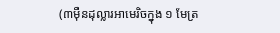(៣ម៉ឺនដុល្លារអាមេរិចក្នុង ១ មែត្រ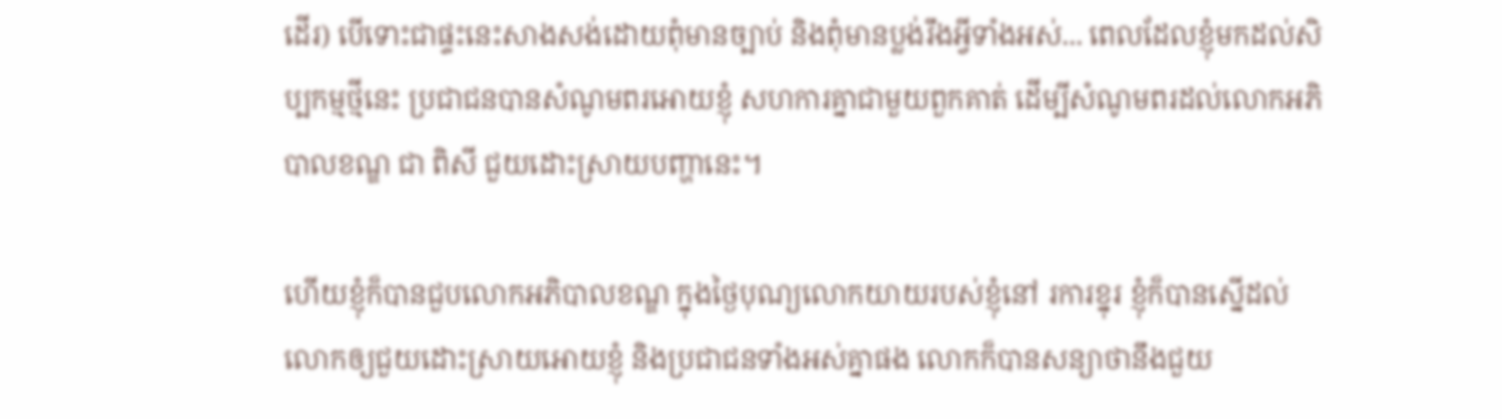ដើរ) បើទោះជាផ្ទះនេះសាងសង់ដោយពុំមានច្បាប់ និងពុំមានប្លង់រឹងអ្វីទាំងអស់... ពេលដែលខ្ញុំមកដល់សិប្បកម្មថ្មីនេះ ប្រជាជនបានសំណូមពរអោយខ្ញុំ សហការគ្នាជាមួយពួកគាត់ ដើម្បីសំណូមពរដល់លោកអភិបាលខណ្ឌ ជា ពិសី ជួយដោះស្រាយបញ្ហានេះ។

ហើយខ្ញុំក៏បានជួបលោកអភិបាលខណ្ឌ ក្នុងថ្ងៃបុណ្យលោកយាយរបស់ខ្ញុំនៅ រការខ្នុរ ខ្ញុំក៏បានស្នើដល់លោកឲ្យជួយដោះស្រាយអោយខ្ញុំ និងប្រជាជនទាំងអស់គ្នាផង លោកក៏បានសន្យាថានឹងជួយ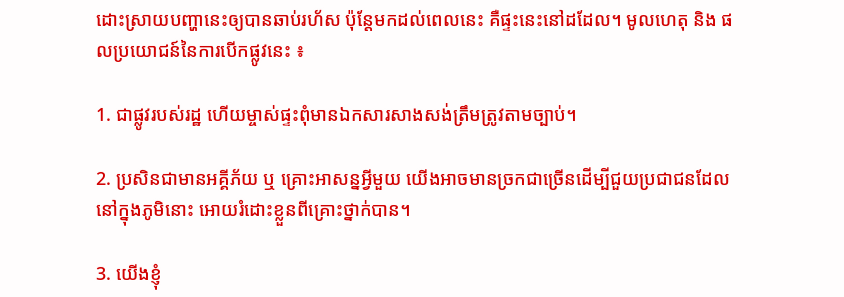ដោះស្រាយបញ្ហានេះឲ្យបានឆាប់រហ័ស ប៉ុន្តែមកដល់ពេលនេះ គឺផ្ទះនេះនៅដដែល។ មូលហេតុ និង ផលប្រយោជន៍នៃការបើកផ្លូវនេះ ៖

1. ជាផ្លូវរបស់រដ្ឋ ហើយម្ចាស់ផ្ទះពុំមានឯកសារសាងសង់ត្រឹមត្រូវតាមច្បាប់។

2. ប្រសិនជាមានអគ្គីភ័យ ឬ គ្រោះអាសន្នអ្វីមួយ យើងអាចមានច្រកជាច្រើនដើម្បីជួយប្រជាជនដែលនៅក្នុងភូមិនោះ អោយរំដោះខ្លួនពីគ្រោះថ្នាក់បាន។

3. យើងខ្ញុំ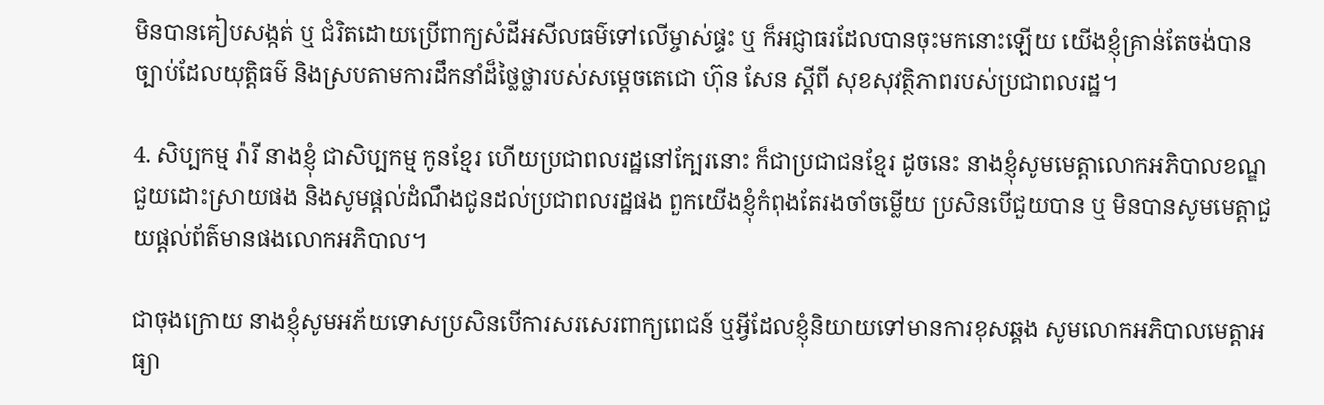មិនបានគៀបសង្កត់ ឬ ជំរិតដោយប្រើពាក្យសំដីអសីលធម៌ទៅលើម្ចាស់ផ្ទះ ឬ ក៏អជ្ញាធរដែលបានចុះមកនោះឡើយ យើងខ្ញុំគ្រាន់តែចង់បានច្បាប់ដែលយុត្តិធម៌ និងស្របតាមការដឹកនាំដ៏ថ្លៃថ្លារបស់សម្តេចតេជោ ហ៊ុន សែន ស្តីពី សុខសុវត្ថិភាពរបស់ប្រជាពលរដ្ឋ។

4. សិប្បកម្ម រ៉ារី នាងខ្ញុំ ជាសិប្បកម្ម កូនខ្មែរ ហើយប្រជាពលរដ្ឋនៅក្បែរនោះ ក៏ជាប្រជាជនខ្មែរ ដូចនេះ នាងខ្ញុំសូមមេត្តាលោកអភិបាលខណ្ឌជួយដោះស្រាយផង និងសូមផ្តល់ដំណឹងជូនដល់ប្រជាពលរដ្ឋផង ពួកយើងខ្ញុំកំពុងតែរងចាំចម្លើយ ប្រសិនបើជួយបាន ឬ មិនបានសូមមេត្តាជួយផ្តល់ព័ត៌មានផងលោកអភិបាល។

ជាចុងក្រោយ នាងខ្ញុំសូមអភ័យទោសប្រសិនបើការសរសេរពាក្យពេជន៍ ឬអ្វីដែលខ្ញុំនិយាយទៅមានការខុសឆ្គង សូមលោកអភិបាលមេត្តាអធ្យា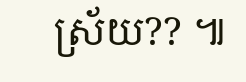ស្រ័យ?? ៕